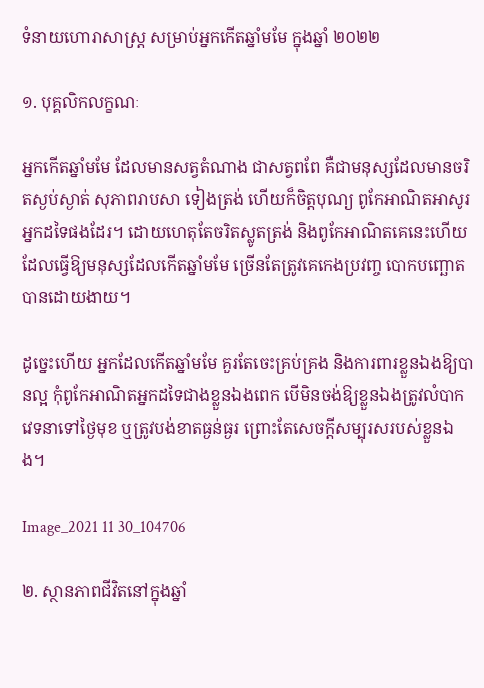ទំនាយហោរាសាស្ត្រ សម្រាប់អ្នកកើតឆ្នាំមមែ ក្នុងឆ្នាំ ២០២២

១. បុគ្គលិកលក្ខណៈ

អ្នកកើតឆ្នាំមមែ ដែលមានសត្វតំណាង ជាសត្វពពែ គឺជាមនុស្សដែលមានចរិតស្ងប់ស្ងាត់ សុភាពរាបសា ទៀងត្រង់ ហើយក៏ចិត្តបុណ្យ ពូកែអាណិតអាសូរអ្នកដទៃផងដែរ។ ដោយហេតុតែចរិតស្លូតត្រង់ និងពូកែអាណិតគេនេះហើយ ដែលធ្វើឱ្យមនុស្សដែលកើតឆ្នាំមមែ ច្រើនតែត្រូវគេកេងប្រវញ្ច បោកបញ្ឆោតបានដោយងាយ។

ដូច្នេះហើយ អ្នកដែលកើតឆ្នាំមមែ គួរតែចេះគ្រប់គ្រង និងការពារខ្លួនឯងឱ្យបានល្អ កុំពូកែអាណិតអ្នកដទៃជាងខ្លួនឯងពេក បើមិនចង់ឱ្យខ្លួនឯងត្រូវលំបាក វេទនាទៅថ្ងៃមុខ ឬត្រូវបង់ខាតធ្ងន់ធ្ងរ ព្រោះតែសេចក្ដីសម្បុរសរបស់ខ្លួនឯង។

Image_2021 11 30_104706

២. ស្ថានភាពជីវិតនៅក្នុងឆ្នាំ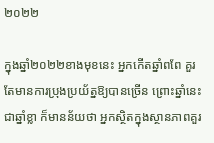២០២២

ក្នុងឆ្នាំ២០២២ខាងមុខនេះ អ្នកកើតឆ្នាំពពែ គួរតែមានការប្រុងប្រយ័ត្នឱ្យបានច្រើន ព្រោះឆ្នាំនេះជាឆ្នាំខ្លា ក៏មានន័យថា អ្នកស្ថិតក្នុងស្ថានភាពគួរ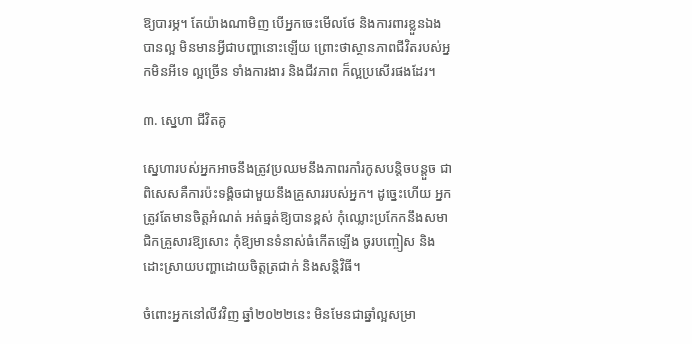ឱ្យបារម្ភ។ តែយ៉ាងណាមិញ បើអ្នកចេះមើលថែ និងការពារខ្លួនឯងបានល្អ មិនមានអ្វីជាបញ្ហានោះឡើយ ព្រោះថាស្ថានភាពជីវិតរបស់អ្នកមិនអីទេ ល្អច្រើន ទាំងការងារ និងជីវភាព ក៏ល្អប្រសើរផងដែរ។

៣. ស្នេហា ជីវិតគូ

ស្នេហារបស់អ្នកអាចនឹងត្រូវប្រឈមនឹងភាពរកាំរកូសបន្តិចបន្តួច ជាពិសេសគឺការប៉ះទង្គិចជាមួយនឹងគ្រួសាររបស់អ្នក។ ដូច្នេះហើយ អ្នកត្រូវតែមានចិត្តអំណត់ អត់ធ្មត់ឱ្យបានខ្ពស់ កុំឈ្លោះប្រកែកនឹងសមាជិកគ្រួសារឱ្យសោះ កុំឱ្យមានទំនាស់ធំកើតឡើង ចូរបញ្ចៀស និងដោះស្រាយបញ្ហាដោយចិត្តត្រជាក់ និងសន្តិវិធី។

ចំពោះអ្នកនៅលីវវិញ ឆ្នាំ២០២២នេះ មិនមែនជាឆ្នាំល្អសម្រា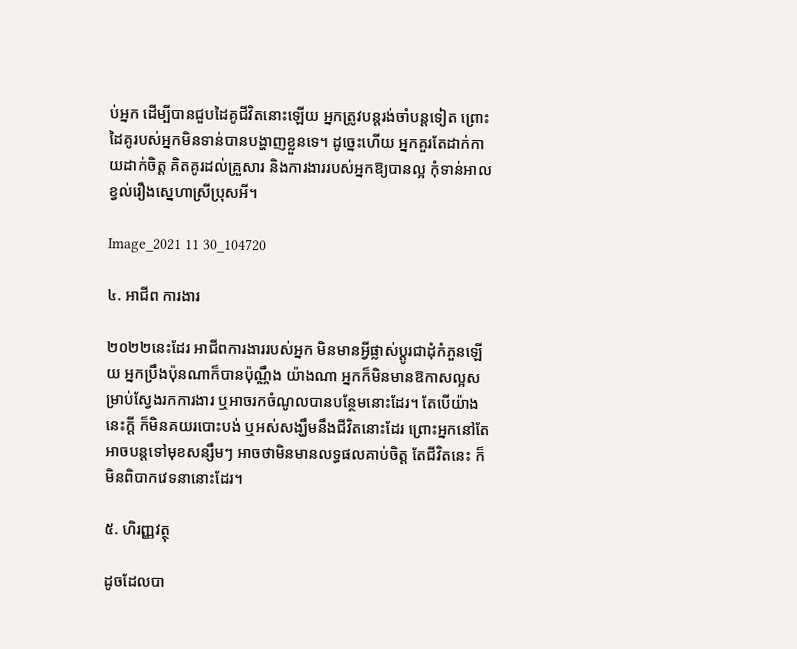ប់អ្នក ដើម្បីបានជួបដៃគូជីវិតនោះឡើយ អ្នកត្រូវបន្តរង់ចាំបន្តទៀត ព្រោះដៃគូរបស់អ្នកមិនទាន់បានបង្ហាញខ្លួនទេ។ ដូច្នេះហើយ អ្នកគួរតែដាក់កាយដាក់ចិត្ត គិតគូរដល់គ្រួសារ និងការងាររបស់អ្នកឱ្យបានល្អ កុំទាន់អាលខ្វល់រឿងស្នេហាស្រីប្រុសអី។

Image_2021 11 30_104720

៤. អាជីព ការងារ

២០២២នេះដែរ អាជីពការងាររបស់អ្នក មិនមានអ្វីផ្លាស់ប្ដូរជាដុំកំភួនឡើយ អ្នកប្រឹងប៉ុនណាក៏បានប៉ុណ្ណឹង យ៉ាងណា អ្នកក៏មិនមានឱកាសល្អសម្រាប់ស្វែងរកការងារ ឬអាចរកចំណូលបានបន្ថែមនោះដែរ។ តែបើយ៉ាងនេះក្ដី ក៏មិនគយរបោះបង់ ឬអស់សង្ឃឹមនឹងជីវិតនោះដែរ ព្រោះអ្នកនៅតែអាចបន្តទៅមុខសន្សឹមៗ អាចថាមិនមានលទ្ធផលគាប់ចិត្ត តែជីវិតនេះ ក៏មិនពិបាកវេទនានោះដែរ។

៥. ហិរញ្ញវត្ថុ

ដូចដែលបា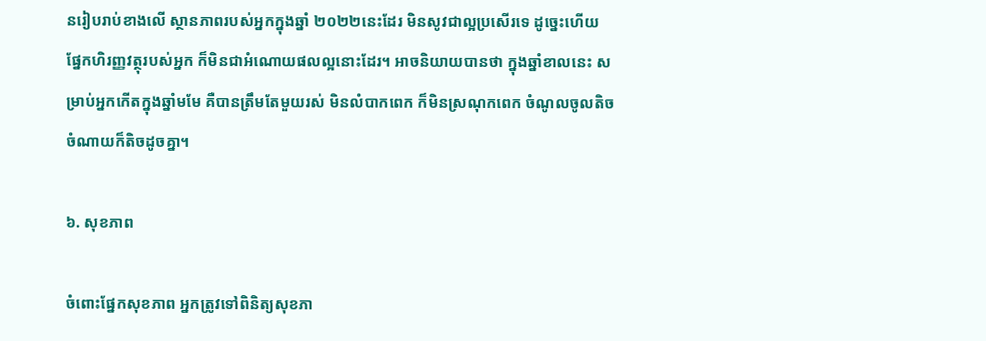នរៀបរាប់ខាងលើ ស្ថានភាពរបស់អ្នកក្នុងឆ្នាំ ២០២២នេះដែរ មិនសូវជាល្អប្រសើរទេ ដូច្នេះហើយ ផ្នែកហិរញ្ញវត្ថុរបស់អ្នក ក៏មិនជាអំណោយផលល្អនោះដែរ។ អាចនិយាយបានថា ក្នុងឆ្នាំខាលនេះ សម្រាប់អ្នកកើតក្នុងឆ្នាំមមែ គឺបានត្រឹមតែមួយរស់ មិនលំបាកពេក ក៏មិនស្រណុកពេក ចំណូលចូលតិច ចំណាយក៏តិចដូចគ្នា។

៦. សុខភាព

ចំពោះផ្នែកសុខភាព អ្នកត្រូវទៅពិនិត្យសុខភា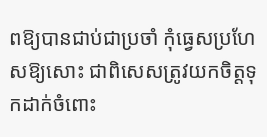ពឱ្យបានជាប់ជាប្រចាំ កុំធ្វេសប្រហែសឱ្យសោះ ជាពិសេសត្រូវយកចិត្តទុកដាក់ចំពោះ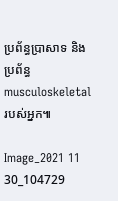ប្រព័ន្ធប្រាសាទ និងប្រព័ន្ធ musculoskeletal របស់អ្នក៕

Image_2021 11 30_104729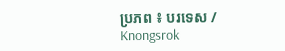ប្រភព ៖ បរទេស / Knongsrok